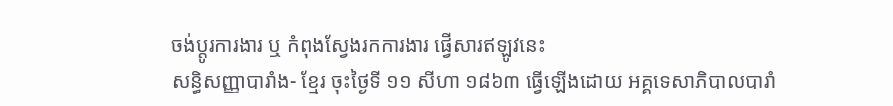ចង់ប្តូរការងារ ឬ កំពុងស្វែងរកការងារ ផ្វើសារឥឡូវនេះ
សន្ធិសញ្ញាបារាំង- ខ្មែរ ចុះថ្ងៃទី ១១ សីហា ១៨៦៣ ធ្វើឡើងដោយ អគ្គទេសាភិបាលបារាំ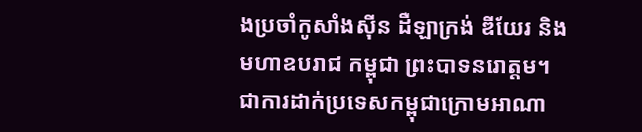ងប្រចាំកូសាំងស៊ីន ដឺឡាក្រង់ ឌីយែរ និង មហាឧបរាជ កម្ពុជា ព្រះបាទនរោត្តម។ ជាការដាក់ប្រទេសកម្ពុជាក្រោមអាណា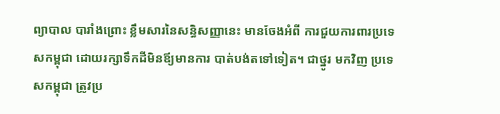ព្យាបាល បារាំងព្រោះ ខ្លឹមសារនៃសន្ធិសញ្ញានេះ មានចែងអំពី ការជួយការពារប្រទេសកម្ពុជា ដោយរក្សាទឹកដីមិនឪ្យមានការ បាត់បង់តទៅទៀត។ ជាថ្នូរ មកវិញ ប្រទេសកម្ពុជា ត្រូវប្រ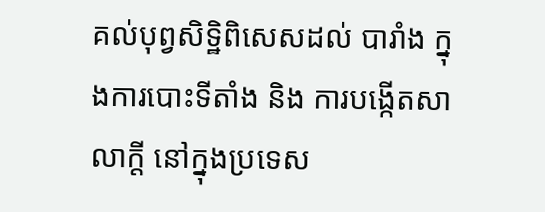គល់បុព្វសិទ្ឋិពិសេសដល់ បារាំង ក្នុងការបោះទីតាំង និង ការបង្កើតសាលាក្តី នៅក្នុងប្រទេស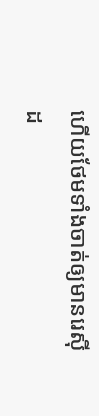ហើយថែមទាំងចាត់ឲ្យមានរេស៊ីដ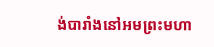ង់បារាំងនៅអមព្រះមហា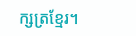ក្សត្រខ្មែរ។